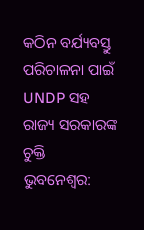କଠିନ ବର୍ଯ୍ୟବସ୍ତୁ ପରିଚାଳନା ପାଇଁ UNDP ସହ ରାଜ୍ୟ ସରକାରଙ୍କ ଚୁକ୍ତି
ଭୁବନେଶ୍ୱର: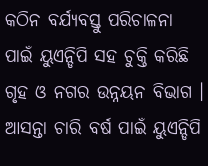କଠିନ ବର୍ଯ୍ୟବସ୍ତୁ ପରିଚାଳନା ପାଇଁ ୟୁଏନ୍ଡିପି ସହ ଚୁକ୍ତି କରିଛି ଗୃହ ଓ ନଗର ଉନ୍ନୟନ ବିଭାଗ । ଆସନ୍ତା ଚାରି ବର୍ଷ ପାଇଁ ୟୁଏନ୍ଡିପି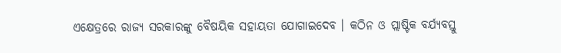ଏକ୍ଷେତ୍ରରେ ରାଜ୍ୟ ସରକାରଙ୍କୁ ବୈଷୟିକ ସହାୟତା ଯୋଗାଇଦେବ । କଠିନ ଓ ପ୍ଲାଷ୍ଟିକ ବର୍ଯ୍ୟବସ୍ତୁ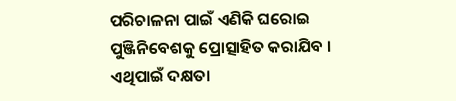ପରିଚାଳନା ପାଇଁ ଏଣିକି ଘରୋଇ ପୁଞ୍ଜିନିବେଶକୁ ପ୍ରୋତ୍ସାହିତ କରାଯିବ । ଏଥିପାଇଁ ଦକ୍ଷତା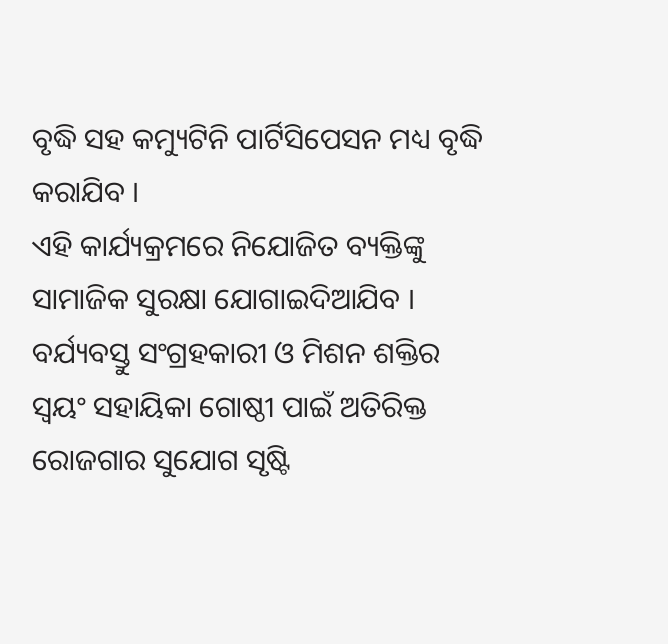ବୃଦ୍ଧି ସହ କମ୍ୟୁଟିନି ପାର୍ଟିସିପେସନ ମଧ୍ୟ ବୃଦ୍ଧି କରାଯିବ ।
ଏହି କାର୍ଯ୍ୟକ୍ରମରେ ନିଯୋଜିତ ବ୍ୟକ୍ତିଙ୍କୁ ସାମାଜିକ ସୁରକ୍ଷା ଯୋଗାଇଦିଆଯିବ । ବର୍ଯ୍ୟବସ୍ତୁ ସଂଗ୍ରହକାରୀ ଓ ମିଶନ ଶକ୍ତିର ସ୍ବୟଂ ସହାୟିକା ଗୋଷ୍ଠୀ ପାଇଁ ଅତିରିକ୍ତ ରୋଜଗାର ସୁଯୋଗ ସୃଷ୍ଟି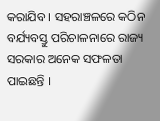କରାଯିବ । ସହରାଞ୍ଚଳରେ କଠିନ ବର୍ଯ୍ୟବସ୍ତୁ ପରିଚାଳନାରେ ରାଜ୍ୟ ସରକାର ଅନେକ ସଫଳତା ପାଇଛନ୍ତି ।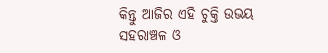କିନ୍ତୁ ଆଜିର ଏହି ଚୁକ୍ତି ଉଭୟ ସହରାଞ୍ଚଳ ଓ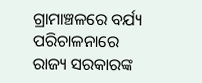ଗ୍ରାମାଞ୍ଚଳରେ ବର୍ଯ୍ୟ ପରିଚାଳନାରେ ରାଜ୍ୟ ସରକାରଙ୍କ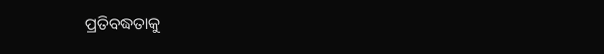ପ୍ରତିବଦ୍ଧତାକୁ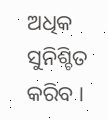ଅଧିକ ସୁନିଶ୍ଚିତ କରିବ ।